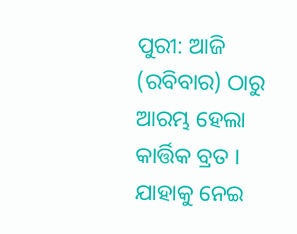ପୁରୀ: ଆଜି (ରବିବାର) ଠାରୁ ଆରମ୍ଭ ହେଲା କାର୍ତ୍ତିକ ବ୍ରତ । ଯାହାକୁ ନେଇ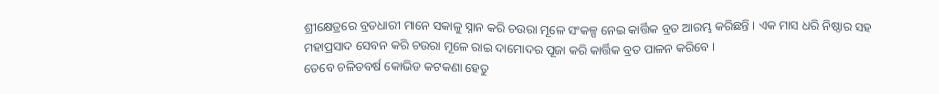ଶ୍ରୀକ୍ଷେତ୍ରରେ ବ୍ରତଧାରୀ ମାନେ ସକାଳୁ ସ୍ନାନ କରି ଚଉରା ମୂଳେ ସଂକଳ୍ପ ନେଇ କାର୍ତ୍ତିକ ବ୍ରତ ଆରମ୍ଭ କରିଛନ୍ତି । ଏକ ମାସ ଧରି ନିଷ୍ଠାର ସହ ମହାପ୍ରସାଦ ସେବନ କରି ଚଉରା ମୂଳେ ରାଇ ଦାମୋଦର ପୂଜା କରି କାର୍ତ୍ତିକ ବ୍ରତ ପାଳନ କରିବେ ।
ତେବେ ଚଳିତବର୍ଷ କୋଭିଡ କଟକଣା ହେତୁ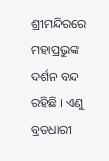ଶ୍ରୀମନ୍ଦିରରେ ମହାପ୍ରଭୁଙ୍କ ଦର୍ଶନ ବନ୍ଦ ରହିଛି । ଏଣୁ ବ୍ରତଧାରୀ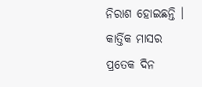ନିରାଶ ହୋଇଛନ୍ତି । କାର୍ତ୍ତିକ ମାସର ପ୍ରତେକ ଦିନ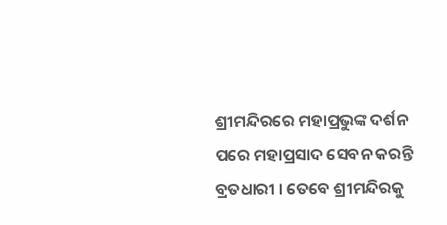ଶ୍ରୀମନ୍ଦିରରେ ମହାପ୍ରଭୁଙ୍କ ଦର୍ଶନ ପରେ ମହାପ୍ରସାଦ ସେବନ କରନ୍ତି ବ୍ରତଧାରୀ । ତେବେ ଶ୍ରୀମନ୍ଦିରକୁ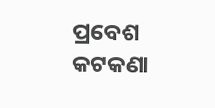ପ୍ରବେଶ କଟକଣା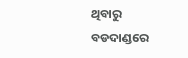ଥିବାରୁ ବଡଦାଣ୍ଡରେ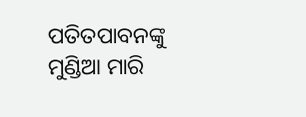ପତିତପାବନଙ୍କୁ ମୁଣ୍ଡିଆ ମାରି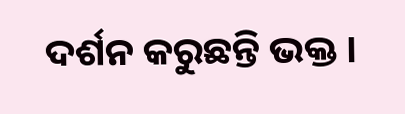ଦର୍ଶନ କରୁଛନ୍ତି ଭକ୍ତ ।